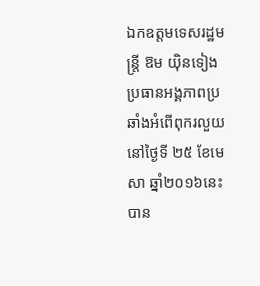ឯកឧត្តមទេសរដ្ឋមន្ត្រី ឱម យ៉ិនទៀង ប្រធានអង្គភាពប្រឆាំងអំពើពុករលួយ នៅថ្ងៃទី ២៥ ខែមេសា ឆ្នាំ២០១៦នេះ បាន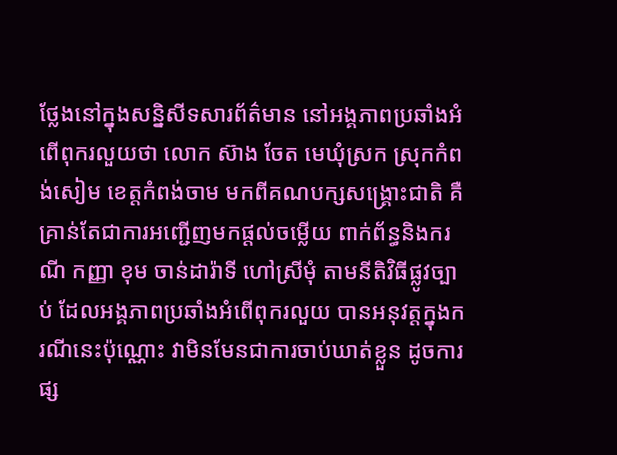ថ្លែងនៅក្នុងសន្និសីទសារព័ត៌មាន នៅអង្គភាពប្រឆាំងអំពើពុករលួយថា លោក ស៊ាង ចែត មេឃុំស្រក ស្រុកកំពង់សៀម ខេត្តកំពង់ចាម មកពីគណបក្សសង្គ្រោះជាតិ គឺគ្រាន់តែជាការអញ្ជើញមកផ្តល់ចម្លើយ ពាក់ព័ន្ធនិងករណី កញ្ញា ខុម ចាន់ដារ៉ាទី ហៅស្រីមុំ តាមនីតិវិធីផ្លូវច្បាប់ ដែលអង្គភាពប្រឆាំងអំពើពុករលួយ បានអនុវត្តក្នុងករណីនេះប៉ុណ្ណោះ វាមិនមែនជាការចាប់ឃាត់ខ្លួន ដូចការផ្ស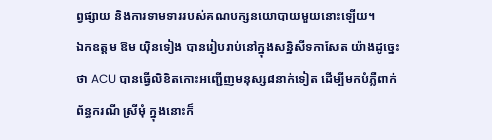ព្វផ្សាយ និងការទាមទាររបស់គណបក្សនយោបាយមួយនោះឡើយ។
ឯកឧត្តម ឱម យ៉ិនទៀង បានរៀបរាប់នៅក្នុងសន្និសីទកាសែត យ៉ាងដូច្នេះថា ACU បានធ្វើលិខិតកោះអញ្ជើញមនុស្ស៨នាក់ទៀត ដើម្បីមកបំភ្លឺពាក់ព័ន្ធករណី ស្រីមុំ ក្នុងនោះក៏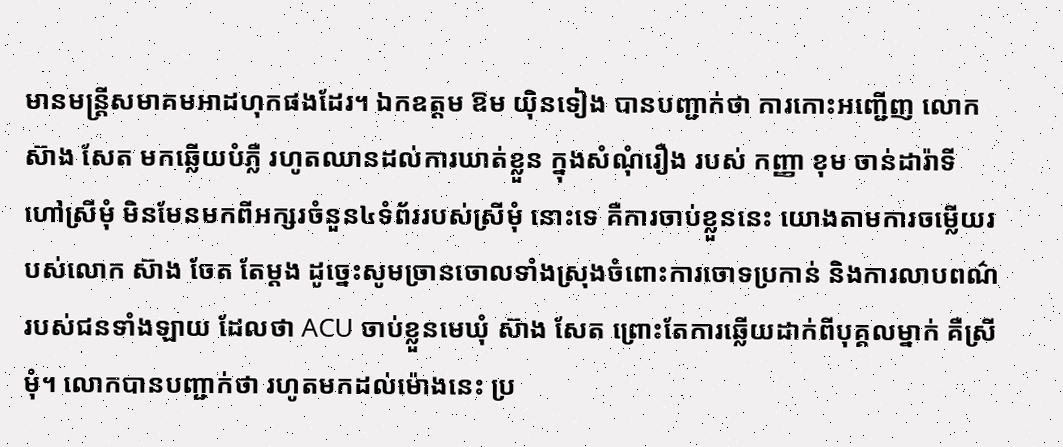មានមន្រ្តីសមាគមអាដហុកផងដែរ។ ឯកឧត្តម ឱម យ៉ិនទៀង បានបញ្ជាក់ថា ការកោះអញ្ជើញ លោក ស៊ាង សែត មកឆ្លើយបំភ្លឺ រហូតឈានដល់ការឃាត់ខ្លួន ក្នុងសំណុំរឿង របស់ កញ្ញា ខុម ចាន់ដារ៉ាទី ហៅស្រីមុំ មិនមែនមកពីអក្សរចំនួន៤ទំព័ររបស់ស្រីមុំ នោះទេ គឺការចាប់ខ្លួននេះ យោងតាមការចម្លើយរបស់លោក ស៊ាង ចែត តែម្តង ដូច្នេះសូមច្រានចោលទាំងស្រុងចំពោះការចោទប្រកាន់ និងការលាបពណ៌របស់ជនទាំងឡាយ ដែលថា ACU ចាប់ខ្លួនមេឃុំ ស៊ាង សែត ព្រោះតែការឆ្លើយដាក់ពីបុគ្គលម្នាក់ គឺស្រីមុំ។ លោកបានបញ្ជាក់ថា រហូតមកដល់ម៉ោងនេះ ប្រ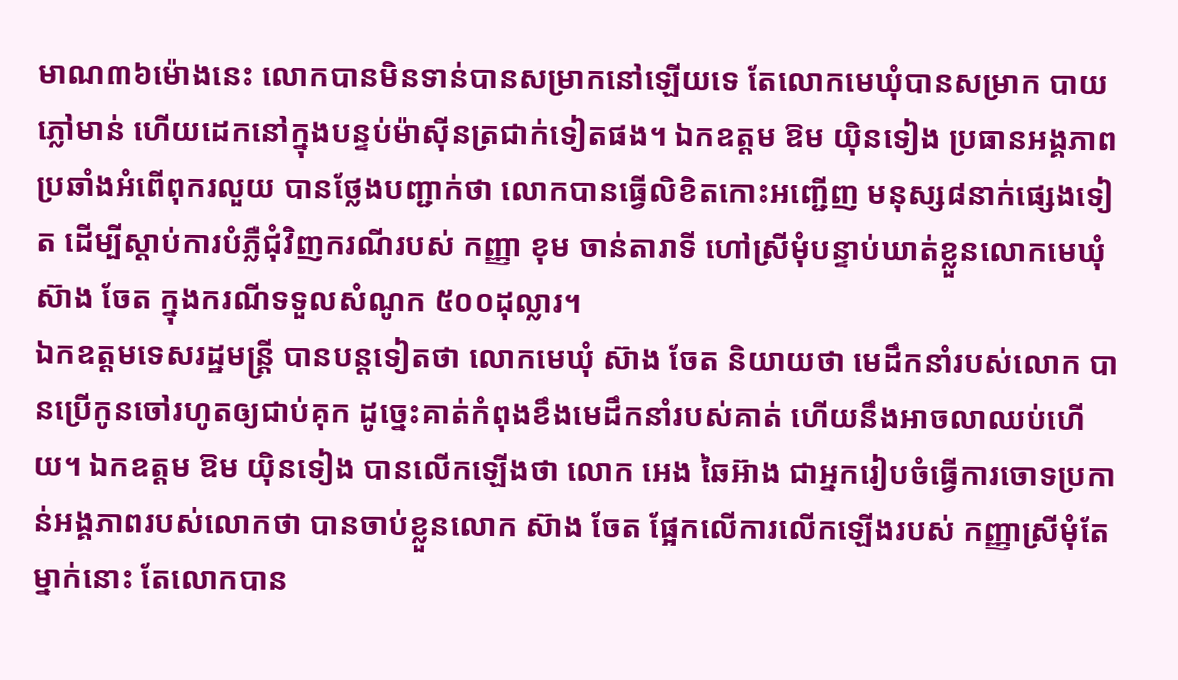មាណ៣៦ម៉ោងនេះ លោកបានមិនទាន់បានសម្រាកនៅឡើយទេ តែលោកមេឃុំបានសម្រាក បាយភ្លៅមាន់ ហើយដេកនៅក្នុងបន្ទប់ម៉ាស៊ីនត្រជាក់ទៀតផង។ ឯកឧត្តម ឱម យ៉ិនទៀង ប្រធានអង្គភាពប្រឆាំងអំពើពុករលួយ បានថ្លែងបញ្ជាក់ថា លោកបានធ្វើលិខិតកោះអញ្ជើញ មនុស្ស៨នាក់ផ្សេងទៀត ដើម្បីស្តាប់ការបំភ្លឺជុំវិញករណីរបស់ កញ្ញា ខុម ចាន់តារាទី ហៅស្រីមុំបន្ទាប់ឃាត់ខ្លួនលោកមេឃុំ ស៊ាង ចែត ក្នុងករណីទទួលសំណូក ៥០០ដុល្លារ។
ឯកឧត្តមទេសរដ្ឋមន្រ្តី បានបន្តទៀតថា លោកមេឃុំ ស៊ាង ចែត និយាយថា មេដឹកនាំរបស់លោក បានប្រើកូនចៅរហូតឲ្យជាប់គុក ដូច្នេះគាត់កំពុងខឹងមេដឹកនាំរបស់គាត់ ហើយនឹងអាចលាឈប់ហើយ។ ឯកឧត្តម ឱម យ៉ិនទៀង បានលើកឡើងថា លោក អេង ឆៃអ៊ាង ជាអ្នករៀបចំធ្វើការចោទប្រកាន់អង្គភាពរបស់លោកថា បានចាប់ខ្លួនលោក ស៊ាង ចែត ផ្អែកលើការលើកឡើងរបស់ កញ្ញាស្រីមុំតែម្នាក់នោះ តែលោកបាន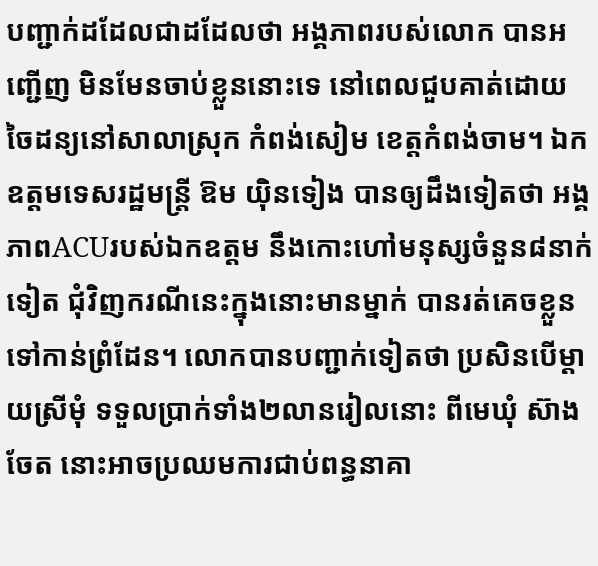បញ្ជាក់ដដែលជាដដែលថា អង្គភាពរបស់លោក បានអញ្ជើញ មិនមែនចាប់ខ្លួននោះទេ នៅពេលជួបគាត់ដោយចៃដន្យនៅសាលាស្រុក កំពង់សៀម ខេត្តកំពង់ចាម។ ឯកឧត្តមទេសរដ្ឋមន្រ្តី ឱម យ៉ិនទៀង បានឲ្យដឹងទៀតថា អង្គភាពACUរបស់ឯកឧត្តម នឹងកោះហៅមនុស្សចំនួន៨នាក់ទៀត ជុំវិញករណីនេះក្នុងនោះមានម្នាក់ បានរត់គេចខ្លួនទៅកាន់ព្រំដែន។ លោកបានបញ្ជាក់ទៀតថា ប្រសិនបើម្តាយស្រីមុំ ទទួលប្រាក់ទាំង២លានរៀលនោះ ពីមេឃុំ ស៊ាង ចែត នោះអាចប្រឈមការជាប់ពន្ធនាគា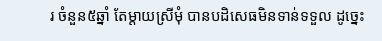រ ចំនួន៥ឆ្នាំ តែម្តាយស្រីមុំ បានបដិសេធមិនទាន់ទទួល ដូច្នេះ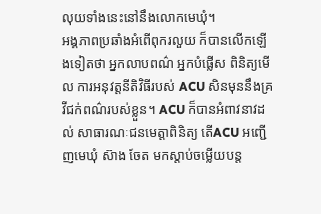លុយទាំងនេះនៅនឹងលោកមេឃុំ។
អង្គភាពប្រឆាំងអំពើពុករលួយ ក៏បានលើកឡើងទៀតថា អ្នកលាបពណ៌ អ្នកបំផ្លើស ពិនិត្យមើល ការអនុវត្តនីតិវិធីរបស់ ACU សិនមុននឹងគ្រវីជក់ពណ៌របស់ខ្លួន។ ACU ក៏បានអំពាវនាវដល់ សាធារណៈជនមេត្តាពិនិត្យ តើACU អញ្ជើញមេឃុំ ស៊ាង ចែត មកស្តាប់ចម្លើយបន្ត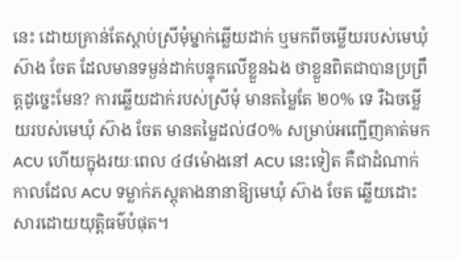នេះ ដោយគ្រាន់តែស្តាប់ស្រីមុំម្នាក់ឆ្លើយដាក់ ឬមកពីចម្លើយរបស់មេឃុំ ស៊ាង ចែត ដែលមានទម្ងន់ដាក់បន្ទុកលើខ្លួនឯង ថាខ្លួនពិតជាបានប្រព្រឹត្តដូច្នេះមែន? ការឆ្លើយដាក់របស់ស្រីមុំ មានតម្លៃតែ ២០% ទេ រឺឯចម្លើយរបស់មេឃុំ ស៊ាង ចែត មានតម្លៃដល់៨០% សម្រាប់អញ្ជើញគាត់មក ACU ហើយក្នុងរយៈពេល ៤៨ម៉ោងនៅ ACU នេះទៀត គឺជាដំណាក់កាលដែល ACU ទម្លាក់ភស្តុតាងនានាឱ្យមេឃុំ ស៊ាង ចែត ឆ្លើយដោះសារដោយយុត្តិធម៌បំផុត។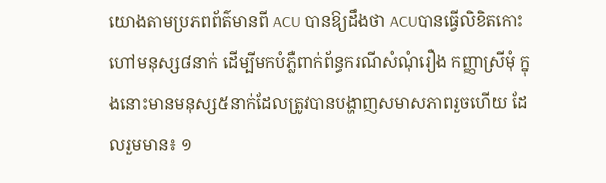យោងតាមប្រភពព័ត៌មានពី ACU បានឱ្យដឹងថា ACUបានធ្វើលិខិតកោះហៅមនុស្ស៨នាក់ ដើម្បីមកបំភ្លឺពាក់ព័ន្ធករណីសំណុំរឿង កញ្ញាស្រីមុំ ក្នុងនោះមានមនុស្ស៥នាក់ដែលត្រូវបានបង្ហាញសមាសភាពរួចហើយ ដែលរួមមាន៖ ១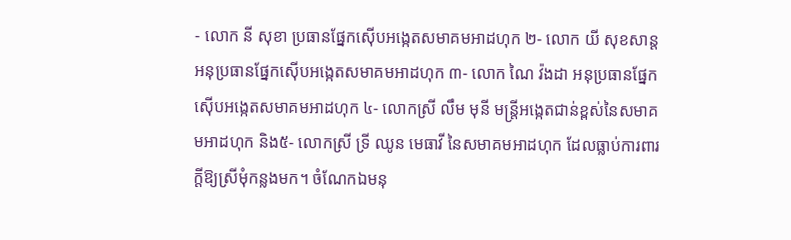- លោក នី សុខា ប្រធានផ្នែកស៊ើបអង្កេតសមាគមអាដហុក ២- លោក យី សុខសាន្ត អនុប្រធានផ្នែកស៊ើបអង្កេតសមាគមអាដហុក ៣- លោក ណៃ វ៉ងដា អនុប្រធានផ្នែកស៊ើបអង្កេតសមាគមអាដហុក ៤- លោកស្រី លឹម មុនី មន្រ្តីអង្កេតជាន់ខ្ពស់នៃសមាគមអាដហុក និង៥- លោកស្រី ទ្រី ឈូន មេធាវី នៃសមាគមអាដហុក ដែលធ្លាប់ការពារក្តីឱ្យស្រីមុំកន្លងមក។ ចំណែកឯមនុ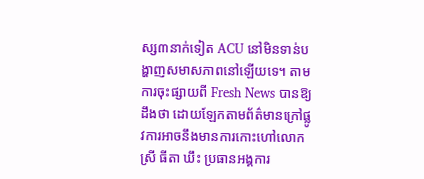ស្ស៣នាក់ទៀត ACU នៅមិនទាន់បង្ហាញសមាសភាពនៅឡើយទេ។ តាមការចុះផ្សាយពី Fresh News បានឱ្យដឹងថា ដោយឡែកតាមព័ត៌មានក្រៅផ្លូវការអាចនឹងមានការកោះហៅលោកស្រី ធីតា ឃឹះ ប្រធានអង្គការ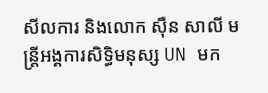សីលការ និងលោក ស៊ឺន សាលី មន្រ្តីអង្គការសិទ្ធិមនុស្ស UN មក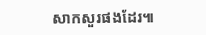សាកសួរផងដែរ៕